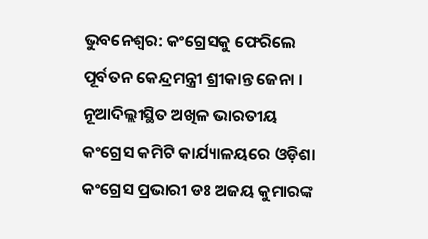ଭୁବନେଶ୍ବର: କଂଗ୍ରେସକୁ ଫେରିଲେ ପୂର୍ବତନ କେନ୍ଦ୍ରମନ୍ତ୍ରୀ ଶ୍ରୀକାନ୍ତ ଜେନା । ନୂଆଦିଲ୍ଲୀସ୍ଥିତ ଅଖିଳ ଭାରତୀୟ କଂଗ୍ରେସ କମିଟି କାର୍ଯ୍ୟାଳୟରେ ଓଡ଼ିଶା କଂଗ୍ରେସ ପ୍ରଭାରୀ ଡଃ ଅଜୟ କୁମାରଙ୍କ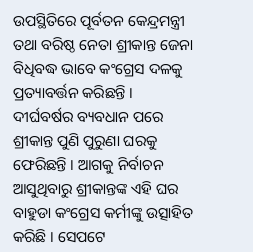ଉପସ୍ଥିତିରେ ପୂର୍ବତନ କେନ୍ଦ୍ରମନ୍ତ୍ରୀ ତଥା ବରିଷ୍ଠ ନେତା ଶ୍ରୀକାନ୍ତ ଜେନା ବିଧିବଦ୍ଧ ଭାବେ କଂଗ୍ରେସ ଦଳକୁ ପ୍ରତ୍ୟାବର୍ତ୍ତନ କରିଛନ୍ତି । ଦୀର୍ଘବର୍ଷର ବ୍ୟବଧାନ ପରେ ଶ୍ରୀକାନ୍ତ ପୁଣି ପୁରୁଣା ଘରକୁ ଫେରିଛନ୍ତି । ଆଗକୁ ନିର୍ବାଚନ ଆସୁଥିବାରୁ ଶ୍ରୀକାନ୍ତଙ୍କ ଏହି ଘର ବାହୁଡା କଂଗ୍ରେସ କର୍ମୀଙ୍କୁ ଉତ୍ସାହିତ କରିଛି । ସେପଟେ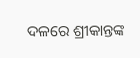ଦଳରେ ଶ୍ରୀକାନ୍ତଙ୍କ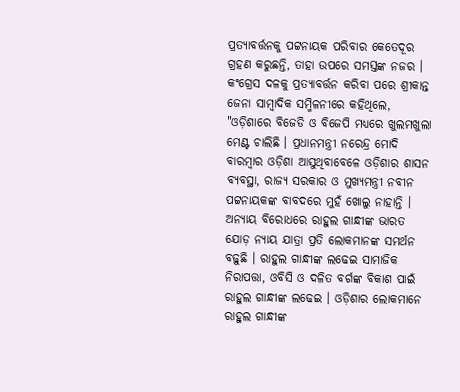ପ୍ରତ୍ୟାବର୍ତ୍ତନକୁ ପଟ୍ଟନାୟକ ପରିବାର କେତେଦୂର ଗ୍ରହଣ କରୁଛନ୍ତି, ତାହା ଉପରେ ସମସ୍ତଙ୍କ ନଜର ।
କଂଗ୍ରେସ ଦଳକୁ ପ୍ରତ୍ୟାବର୍ତ୍ତନ କରିବା ପରେ ଶ୍ରୀକାନ୍ତ ଜେନା ସାମ୍ବାଦିକ ସମ୍ମିଳନୀରେ କହିଥିଲେ, "ଓଡ଼ିଶାରେ ବିଜେଡି ଓ ବିଜେପି ମଧ୍ୟରେ ଖୁଲମଖୁଲା ମେଣ୍ଟ ଚାଲିଛି । ପ୍ରଧାନମନ୍ତ୍ରୀ ନରେନ୍ଦ୍ର ମୋଦି ବାରମ୍ବାର ଓଡ଼ିଶା ଆସୁଥିବାବେଳେ ଓଡ଼ିଶାର ଶାସନ ବ୍ୟବସ୍ଥା, ରାଜ୍ୟ ସରକାର ଓ ମୁଖ୍ୟମନ୍ତ୍ରୀ ନବୀନ ପଟ୍ଟନାୟକଙ୍କ ବାବଦରେ ମୁହଁ ଖୋଲୁ ନାହାନ୍ତି । ଅନ୍ୟାୟ ବିରୋଧରେ ରାହୁଲ ଗାନ୍ଧୀଙ୍କ ଭାରତ ଯୋଡ଼ ନ୍ୟାୟ ଯାତ୍ରା ପ୍ରତି ଲୋକମାନଙ୍କ ସମର୍ଥନ ବଢ଼ୁଛି । ରାହୁଲ ଗାନ୍ଧୀଙ୍କ ଲଢେଇ ସାମାଜିକ ନିରାପତ୍ତା, ଓବିସି ଓ ଦଳିତ ବର୍ଗଙ୍କ ବିକାଶ ପାଇଁ ରାହୁଲ ଗାନ୍ଧୀଙ୍କ ଲଢେଇ । ଓଡ଼ିଶାର ଲୋକମାନେ ରାହୁଲ ଗାନ୍ଧୀଙ୍କ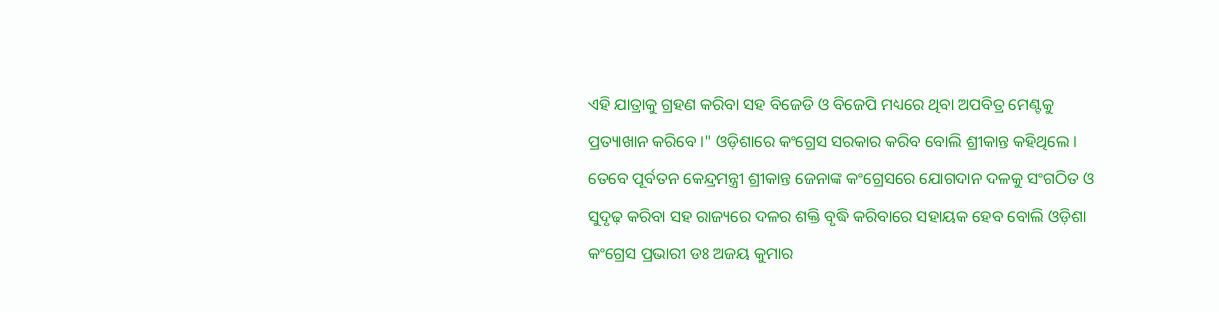ଏହି ଯାତ୍ରାକୁ ଗ୍ରହଣ କରିବା ସହ ବିଜେଡି ଓ ବିଜେପି ମଧ୍ୟରେ ଥିବା ଅପବିତ୍ର ମେଣ୍ଟକୁ ପ୍ରତ୍ୟାଖାନ କରିବେ ।" ଓଡ଼ିଶାରେ କଂଗ୍ରେସ ସରକାର କରିବ ବୋଲି ଶ୍ରୀକାନ୍ତ କହିଥିଲେ ।
ତେବେ ପୂର୍ବତନ କେନ୍ଦ୍ରମନ୍ତ୍ରୀ ଶ୍ରୀକାନ୍ତ ଜେନାଙ୍କ କଂଗ୍ରେସରେ ଯୋଗଦାନ ଦଳକୁ ସଂଗଠିତ ଓ ସୁଦୃଢ଼ କରିବା ସହ ରାଜ୍ୟରେ ଦଳର ଶକ୍ତି ବୃଦ୍ଧି କରିବାରେ ସହାୟକ ହେବ ବୋଲି ଓଡ଼ିଶା କଂଗ୍ରେସ ପ୍ରଭାରୀ ଡଃ ଅଜୟ କୁମାର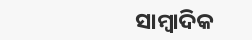ସାମ୍ବାଦିକ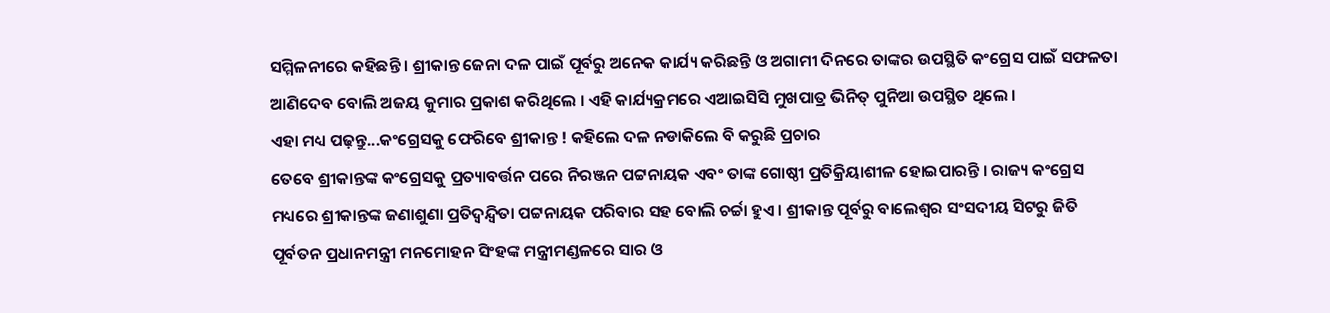ସମ୍ମିଳନୀରେ କହିଛନ୍ତି । ଶ୍ରୀକାନ୍ତ ଜେନା ଦଳ ପାଇଁ ପୂର୍ବରୁ ଅନେକ କାର୍ଯ୍ୟ କରିଛନ୍ତି ଓ ଅଗାମୀ ଦିନରେ ତାଙ୍କର ଉପସ୍ଥିତି କଂଗ୍ରେସ ପାଇଁ ସଫଳତା ଆଣିଦେବ ବୋଲି ଅଜୟ କୁମାର ପ୍ରକାଶ କରିଥିଲେ । ଏହି କାର୍ଯ୍ୟକ୍ରମରେ ଏଆଇସିସି ମୁଖପାତ୍ର ଭିନିତ୍ ପୁନିଆ ଉପସ୍ଥିତ ଥିଲେ ।
ଏହା ମଧ୍ୟ ପଢ଼ନ୍ତୁ...କଂଗ୍ରେସକୁ ଫେରିବେ ଶ୍ରୀକାନ୍ତ ! କହିଲେ ଦଳ ନଡାକିଲେ ବି କରୁଛି ପ୍ରଚାର
ତେବେ ଶ୍ରୀକାନ୍ତଙ୍କ କଂଗ୍ରେସକୁ ପ୍ରତ୍ୟାବର୍ତ୍ତନ ପରେ ନିରଞ୍ଜନ ପଟ୍ଟନାୟକ ଏବଂ ତାଙ୍କ ଗୋଷ୍ଠୀ ପ୍ରତିକ୍ରିୟାଶୀଳ ହୋଇପାରନ୍ତି । ରାଜ୍ୟ କଂଗ୍ରେସ ମଧ୍ୟରେ ଶ୍ରୀକାନ୍ତଙ୍କ ଜଣାଶୁଣା ପ୍ରତିଦ୍ବନ୍ଦ୍ବିତା ପଟ୍ଟନାୟକ ପରିବାର ସହ ବୋଲି ଚର୍ଚ୍ଚା ହୁଏ । ଶ୍ରୀକାନ୍ତ ପୂର୍ବରୁ ବାଲେଶ୍ବର ସଂସଦୀୟ ସିଟରୁ ଜିତି ପୂର୍ବତନ ପ୍ରଧାନମନ୍ତ୍ରୀ ମନମୋହନ ସିଂହଙ୍କ ମନ୍ତ୍ରୀମଣ୍ଡଳରେ ସାର ଓ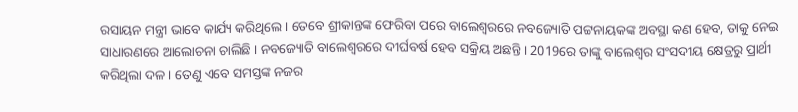ରସାୟନ ମନ୍ତ୍ରୀ ଭାବେ କାର୍ଯ୍ୟ କରିଥିଲେ । ତେବେ ଶ୍ରୀକାନ୍ତଙ୍କ ଫେରିବା ପରେ ବାଲେଶ୍ବରରେ ନବଜ୍ୟୋତି ପଟ୍ଟନାୟକଙ୍କ ଅବସ୍ଥା କଣ ହେବ, ତାକୁ ନେଇ ସାଧାରଣରେ ଆଲୋଚନା ଚାଲିଛି । ନବଜ୍ୟୋତି ବାଲେଶ୍ବରରେ ଦୀର୍ଘବର୍ଷ ହେବ ସକ୍ରିୟ ଅଛନ୍ତି । 2019ରେ ତାଙ୍କୁ ବାଲେଶ୍ବର ସଂସଦୀୟ କ୍ଷେତ୍ରରୁ ପ୍ରାର୍ଥୀ କରିଥିଲା ଦଳ । ତେଣୁ ଏବେ ସମସ୍ତଙ୍କ ନଜର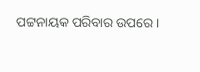ପଟ୍ଟନାୟକ ପରିବାର ଉପରେ ।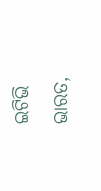ଇଟିଭି ଭାରତ,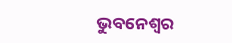ଭୁବନେଶ୍ବର